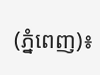(ភ្នំពេញ)៖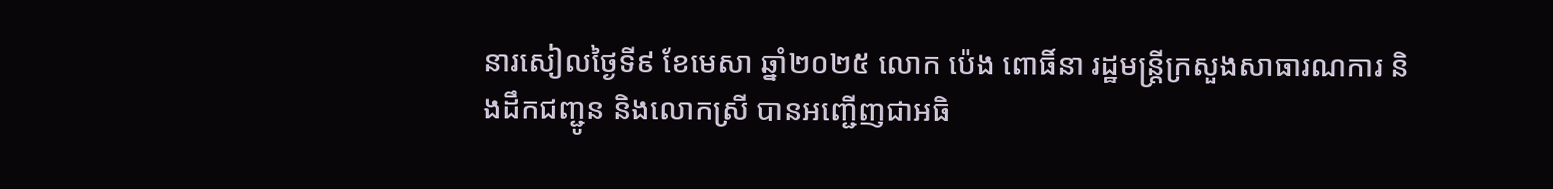នារសៀលថ្ងៃទី៩ ខែមេសា ឆ្នាំ២០២៥ លោក ប៉េង ពោធិ៍នា រដ្ឋមន្ត្រីក្រសួងសាធារណការ និងដឹកជញ្ជូន និងលោកស្រី បានអញ្ជើញជាអធិ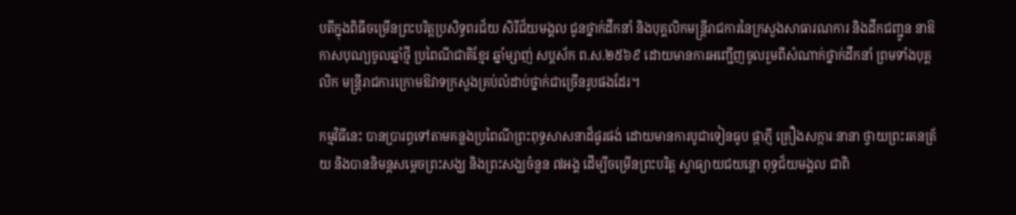បតីក្នុងពិធីចម្រើនព្រះបរិត្តប្រសិទ្ធពរជ័យ សិរីជ័យមង្គល ជូនថ្នាក់ដឹកនាំ និងបុគ្គលិកមន្ត្រីរាជការនៃក្រសួងសាធារណការ និងដឹកជញ្ជូន នាឱកាសបុណ្យចូលឆ្នាំថ្មី ប្រពៃណីជាតិខ្មែរ ឆ្នាំម្សាញ់ សប្តស័ក ព.ស.២៥៦៩ ដោយមានការអញ្ជើញចូលរួមពីសំណាក់ថ្នាក់ដឹកនាំ ព្រមទាំងបុគ្គលិក មន្ត្រីរាជការក្រោមឱវាទក្រសួងគ្រប់លំដាប់ថ្នាក់ជាច្រើនរូបផងដែរ។

កម្មវិធីនេះ បានប្រារព្ធទៅតាមគន្លងប្រពៃណីព្រះពុទ្ធសាសនាដ៏ផូរផង់ ដោយមានការបូជាទៀនធូប ផ្កាភ្ញី គ្រឿងសក្ការៈនានា ថ្វាយព្រះរតនត្រ័យ និងបាននិមន្តសម្តេចព្រះសង្ឃ និងព្រះសង្ឃចំនួន ៧អង្គ ដើម្បីចម្រើនព្រះបរិត្ត ស្វាធ្យាយជយន្តោ ពុទ្ធជ័យមង្គល ជាពិ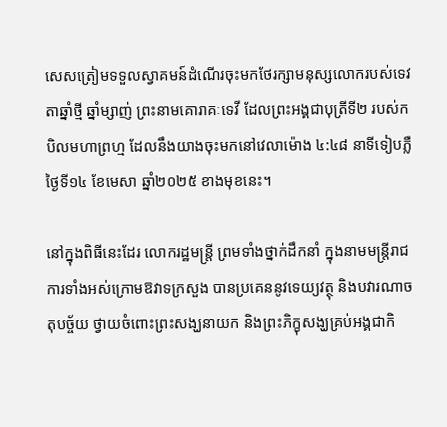សេសត្រៀមទទួលស្វាគមន៍ដំណើរចុះមកថែរក្សាមនុស្សលោករបស់ទេវតាឆ្នាំថ្មី ឆ្នាំម្សាញ់ ព្រះនាមគោរាគៈទេវី ដែលព្រះអង្គជាបុត្រីទី២ របស់កបិលមហាព្រហ្ម ដែលនឹងយាងចុះមកនៅវេលាម៉ោង ៤:៤៨ នាទីទៀបភ្លឺ ថ្ងៃទី១៤ ខែមេសា ឆ្នាំ២០២៥ ខាងមុខនេះ។

នៅក្នុងពិធីនេះដែរ លោករដ្ឋមន្ត្រី ព្រមទាំងថ្នាក់ដឹកនាំ ក្នុងនាមមន្ត្រីរាជការទាំងអស់ក្រោមឱវាទក្រសួង បានប្រគេននូវទេយ្យវត្ថុ និងបវារណាចតុបច្ច័យ ថ្វាយចំពោះព្រះសង្ឃនាយក និងព្រះភិក្ខុសង្ឃគ្រប់អង្គជាកិ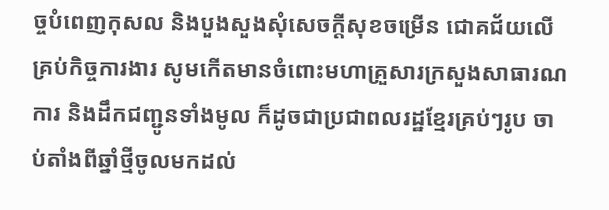ច្ចបំពេញកុសល និងបួងសួងសុំសេចក្តីសុខចម្រើន ជោគជ័យលើគ្រប់កិច្ចការងារ សូមកើតមានចំពោះមហាគ្រួសារក្រសួងសាធារណការ និងដឹកជញ្ជូនទាំងមូល ក៏ដូចជាប្រជាពលរដ្ឋខ្មែរគ្រប់ៗរូប ចាប់តាំងពីឆ្នាំថ្មីចូលមកដល់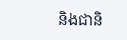និងជានិ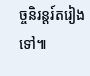ច្ចនិរន្តរ៍តរៀងទៅ៕